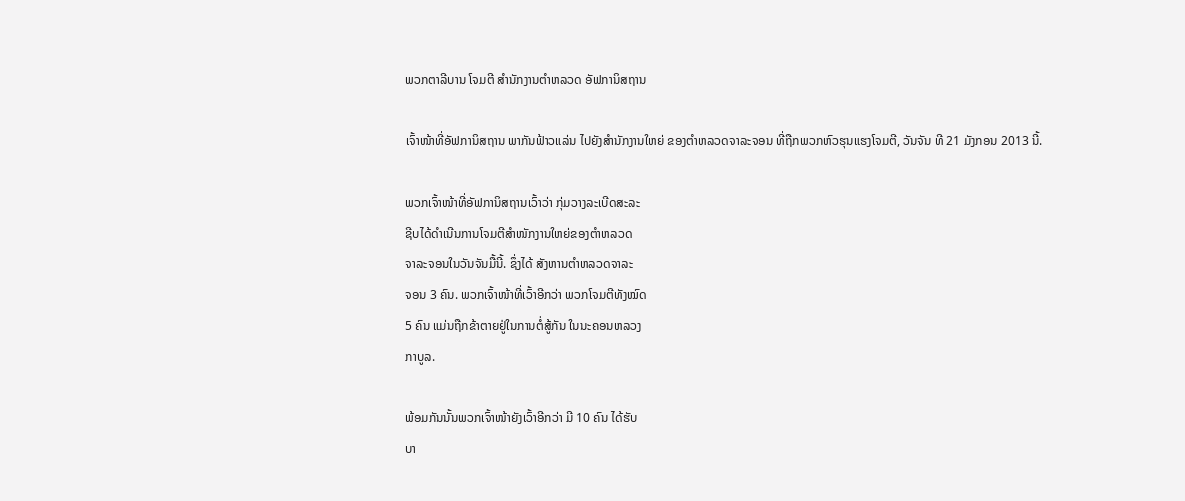ພວກຕາລີບານ ໂຈມຕີ ສໍານັກງານຕໍາຫລວດ ອັຟການິສຖານ

ເຈົ້າໜ້າທີ່ອັຟການິສຖານ ພາກັນຟ້າວແລ່ນ ໄປຍັງສໍານັກງານໃຫຍ່ ຂອງຕໍາຫລວດຈາລະຈອນ ທີ່ຖືກພວກຫົວຮຸນແຮງໂຈມຕີ, ວັນຈັນ ທີ 21 ມັງກອນ 2013 ນີ້.

ພວກເຈົ້າໜ້າທີ່ອັຟການິສຖານເວົ້າວ່າ ກຸ່ມວາງລະເບີດສະລະ
ຊີບໄດ້ດໍາເນີນການໂຈມຕີສໍາໜັກງານໃຫຍ່ຂອງຕໍາຫລວດ
ຈາລະຈອນໃນວັນຈັນມື້ນີ້. ຊຶ່ງໄດ້ ສັງຫານຕໍາຫລວດຈາລະ
ຈອນ 3 ຄົນ. ພວກເຈົ້າໜ້າທີ່ເວົ້າອີກວ່າ ພວກໂຈມຕີທັງໝົດ
5 ຄົນ ແມ່ນຖືກຂ້າຕາຍຢູ່ໃນການຕໍ່ສູ້ກັນ ໃນນະຄອນຫລວງ
ກາບູລ.

ພ້ອມກັນນັ້ນພວກເຈົ້າໜ້າຍັງເວົ້າອີກວ່າ ມີ 10 ຄົນ ໄດ້ຮັບ
ບາ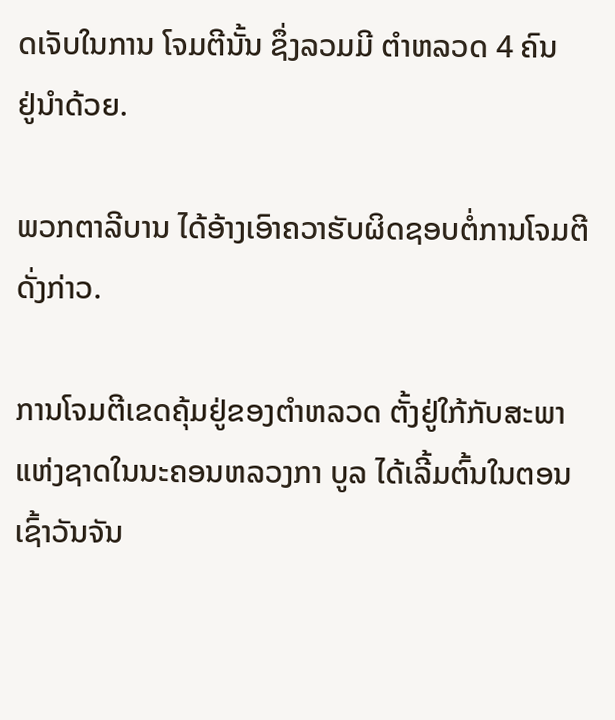ດເຈັບໃນການ ໂຈມຕີນັ້ນ ຊຶ່ງລວມມີ ຕໍາຫລວດ 4 ຄົນ
ຢູ່ນໍາດ້ວຍ.

ພວກຕາລີບານ ໄດ້ອ້າງເອົາຄວາຮັບຜິດຊອບຕໍ່ການໂຈມຕີ
ດັ່ງກ່າວ.

ການໂຈມຕີເຂດຄຸ້ມຢູ່ຂອງຕໍາຫລວດ ຕັ້ງຢູ່ໃກ້ກັບສະພາແຫ່ງຊາດໃນນະຄອນຫລວງກາ ບູລ ໄດ້ເລີ້ມຕົ້ນໃນຕອນເຊົ້າວັນຈັນ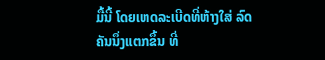ມື້ນີ້ ໂດຍເຫດລະເບີດທີ່ຫ້າງໃສ່ ລົດຄັນນຶ່ງແຕກຂຶ້ນ ທີ່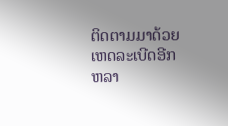ຕິດຕາມມາດ້ວຍເຫດລະເບີດອີກຫລາ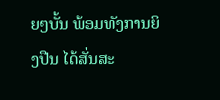ຍໆບັ້ນ ພ້ອມທັງການຍິງປືນ ໄດ້ສັ່ນສະ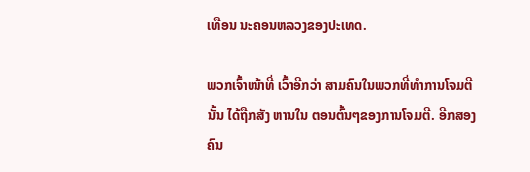ເທືອນ ນະຄອນຫລວງຂອງປະເທດ.

ພວກເຈົ້າໜ້າທີ່ ເວົ້າອີກວ່າ ສາມຄົນໃນພວກທີ່ທໍາການໂຈມຕີນັ້ນ ໄດ້ຖືກສັງ ຫານໃນ ຕອນຕົ້ນໆຂອງການໂຈມຕີ. ອີກສອງຄົນ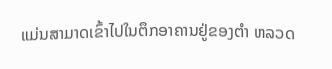ແມ່ນສາມາດເຂົ້າໄປໃນຕຶກອາຄານຢູ່ຂອງຕໍາ ຫລວດ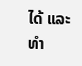ໄດ້ ແລະທໍາ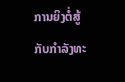ການຍິງຕໍ່ສູ້ກັບກໍາລັງທະ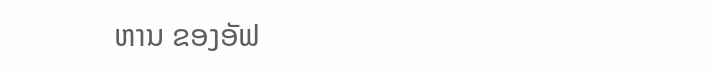ຫານ ຂອງອັຟ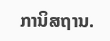ການິສຖານ.